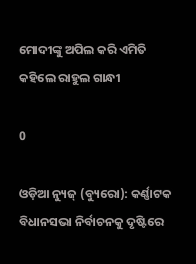ମୋଦୀଙ୍କୁ ଅପିଲ କରି ଏମିତି କହିଲେ ରାହୁଲ ଗାନ୍ଧୀ

0

ଓଡ଼ିଆ ନ୍ୟୁଜ୍ (ବ୍ୟୁରୋ): କର୍ଣ୍ଣାଟକ ବିଧାନସଭା ନିର୍ବାଚନକୁ ଦୃଷ୍ଟିରେ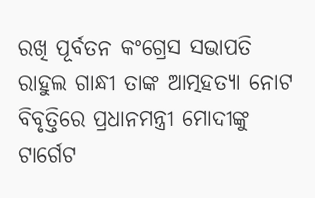ରଖି ପୂର୍ବତନ କଂଗ୍ରେସ ସଭାପତି ରାହୁଲ ଗାନ୍ଧୀ ତାଙ୍କ ଆତ୍ମହତ୍ୟା ନୋଟ ବିବୃତ୍ତିରେ ପ୍ରଧାନମନ୍ତ୍ରୀ ମୋଦୀଙ୍କୁ ଟାର୍ଗେଟ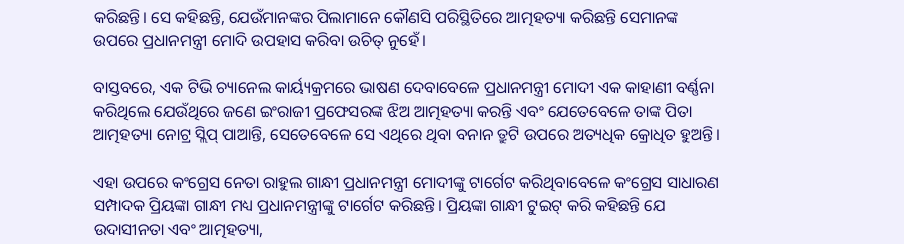କରିଛନ୍ତି। ସେ କହିଛନ୍ତି, ଯେଉଁମାନଙ୍କର ପିଲାମାନେ କୌଣସି ପରିସ୍ଥିତିରେ ଆତ୍ମହତ୍ୟା କରିଛନ୍ତି ସେମାନଙ୍କ ଉପରେ ପ୍ରଧାନମନ୍ତ୍ରୀ ମୋଦି ଉପହାସ କରିବା ଉଚିତ୍ ନୁହେଁ।

ବାସ୍ତବରେ, ଏକ ଟିଭି ଚ୍ୟାନେଲ କାର୍ୟ୍ୟକ୍ରମରେ ଭାଷଣ ଦେବାବେଳେ ପ୍ରଧାନମନ୍ତ୍ରୀ ମୋଦୀ ଏକ କାହାଣୀ ବର୍ଣ୍ଣନା କରିଥିଲେ ଯେଉଁଥିରେ ଜଣେ ଇଂରାଜୀ ପ୍ରଫେସରଙ୍କ ଝିଅ ଆତ୍ମହତ୍ୟା କରନ୍ତି ଏବଂ ଯେତେବେଳେ ତାଙ୍କ ପିତା ଆତ୍ମହତ୍ୟା ନୋଟ୍ର ସ୍ଲିପ୍ ପାଆନ୍ତି, ସେତେବେଳେ ସେ ଏଥିରେ ଥିବା ବନାନ ତ୍ରୁଟି ଉପରେ ଅତ୍ୟଧିକ କ୍ରୋଧିତ ହୁଅନ୍ତି।

ଏହା ଉପରେ କଂଗ୍ରେସ ନେତା ରାହୁଲ ଗାନ୍ଧୀ ପ୍ରଧାନମନ୍ତ୍ରୀ ମୋଦୀଙ୍କୁ ଟାର୍ଗେଟ କରିଥିବାବେଳେ କଂଗ୍ରେସ ସାଧାରଣ ସମ୍ପାଦକ ପ୍ରିୟଙ୍କା ଗାନ୍ଧୀ ମଧ୍ୟ ପ୍ରଧାନମନ୍ତ୍ରୀଙ୍କୁ ଟାର୍ଗେଟ କରିଛନ୍ତି। ପ୍ରିୟଙ୍କା ଗାନ୍ଧୀ ଟୁଇଟ୍ କରି କହିଛନ୍ତି ଯେ ଉଦାସୀନତା ଏବଂ ଆତ୍ମହତ୍ୟା,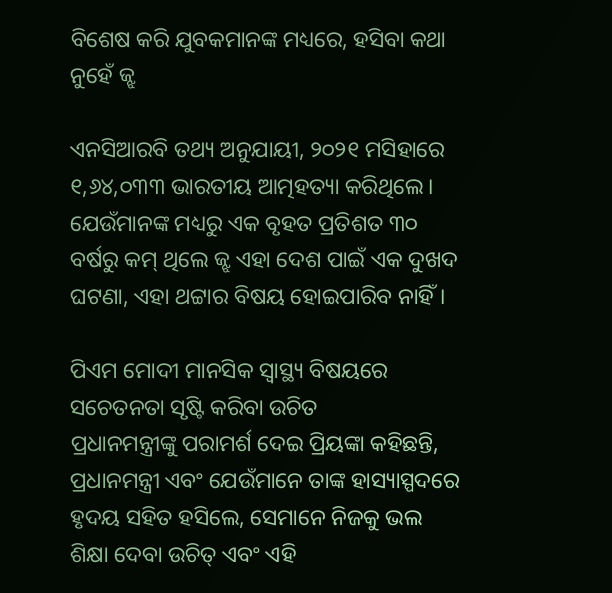ବିଶେଷ କରି ଯୁବକମାନଙ୍କ ମଧ୍ୟରେ, ହସିବା କଥା ନୁହେଁ ଜ୍ଝ

ଏନସିଆରବି ତଥ୍ୟ ଅନୁଯାୟୀ, ୨୦୨୧ ମସିହାରେ ୧,୬୪,୦୩୩ ଭାରତୀୟ ଆତ୍ମହତ୍ୟା କରିଥିଲେ। ଯେଉଁମାନଙ୍କ ମଧ୍ୟରୁ ଏକ ବୃହତ ପ୍ରତିଶତ ୩୦ ବର୍ଷରୁ କମ୍ ଥିଲେ ଜ୍ଝ ଏହା ଦେଶ ପାଇଁ ଏକ ଦୁଖଦ ଘଟଣା, ଏହା ଥଟ୍ଟାର ବିଷୟ ହୋଇପାରିବ ନାହିଁ।

ପିଏମ ମୋଦୀ ମାନସିକ ସ୍ୱାସ୍ଥ୍ୟ ବିଷୟରେ ସଚେତନତା ସୃଷ୍ଟି କରିବା ଉଚିତ
ପ୍ରଧାନମନ୍ତ୍ରୀଙ୍କୁ ପରାମର୍ଶ ଦେଇ ପ୍ରିୟଙ୍କା କହିଛନ୍ତି, ପ୍ରଧାନମନ୍ତ୍ରୀ ଏବଂ ଯେଉଁମାନେ ତାଙ୍କ ହାସ୍ୟାସ୍ପଦରେ ହୃଦୟ ସହିତ ହସିଲେ, ସେମାନେ ନିଜକୁ ଭଲ ଶିକ୍ଷା ଦେବା ଉଚିତ୍ ଏବଂ ଏହି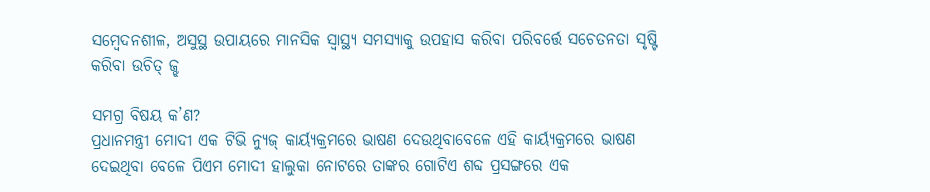ସମ୍ବେଦନଶୀଳ, ଅସୁସ୍ଥ ଉପାୟରେ ମାନସିକ ସ୍ୱାସ୍ଥ୍ୟ ସମସ୍ୟାକୁ ଉପହାସ କରିବା ପରିବର୍ତ୍ତେ ସଚେତନତା ସୃଷ୍ଟି କରିବା ଉଚିତ୍ ଜ୍ଝ

ସମଗ୍ର ବିଷୟ କ’ଣ?
ପ୍ରଧାନମନ୍ତ୍ରୀ ମୋଦୀ ଏକ ଟିଭି ନ୍ୟୁଜ୍ କାର୍ୟ୍ୟକ୍ରମରେ ଭାଷଣ ଦେଉଥିବାବେଳେ ଏହି କାର୍ୟ୍ୟକ୍ରମରେ ଭାଷଣ ଦେଇଥିବା ବେଳେ ପିଏମ ମୋଦୀ ହାଲୁକା ନୋଟରେ ତାଙ୍କର ଗୋଟିଏ ଶବ୍ଦ ପ୍ରସଙ୍ଗରେ ଏକ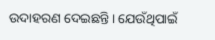ଉଦାହରଣ ଦେଇଛନ୍ତି। ଯେଉଁଥିପାଇଁ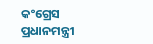କଂଗ୍ରେସ ପ୍ରଧାନମନ୍ତ୍ରୀ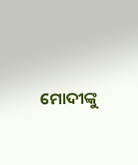ମୋଦୀଙ୍କୁ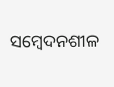ସମ୍ବେଦନଶୀଳ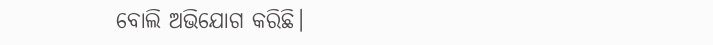ବୋଲି ଅଭିଯୋଗ କରିଛି।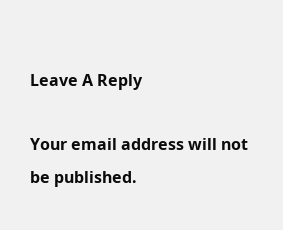Leave A Reply

Your email address will not be published.